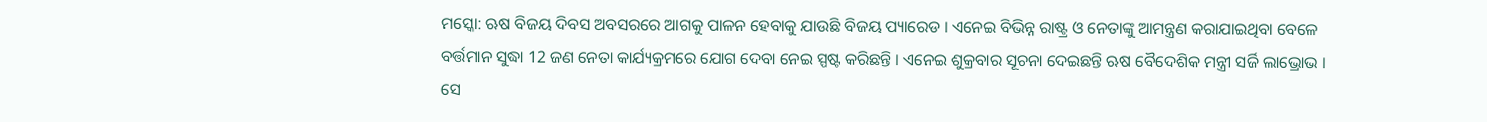ମସ୍କୋ: ଋଷ ବିଜୟ ଦିବସ ଅବସରରେ ଆଗକୁ ପାଳନ ହେବାକୁ ଯାଉଛି ବିଜୟ ପ୍ୟାରେଡ । ଏନେଇ ବିଭିନ୍ନ ରାଷ୍ଟ୍ର ଓ ନେତାଙ୍କୁ ଆମନ୍ତ୍ରଣ କରାଯାଇଥିବା ବେଳେ ବର୍ତ୍ତମାନ ସୁଦ୍ଧା 12 ଜଣ ନେତା କାର୍ଯ୍ୟକ୍ରମରେ ଯୋଗ ଦେବା ନେଇ ସ୍ପଷ୍ଟ କରିଛନ୍ତି । ଏନେଇ ଶୁକ୍ରବାର ସୂଚନା ଦେଇଛନ୍ତି ଋଷ ବୈଦେଶିକ ମନ୍ତ୍ରୀ ସର୍ଜି ଲାଭ୍ରୋଭ । ସେ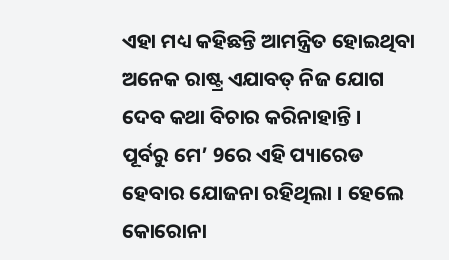ଏହା ମଧ୍ୟ କହିଛନ୍ତି ଆମନ୍ତ୍ରିତ ହୋଇଥିବା ଅନେକ ରାଷ୍ଟ୍ର ଏଯାବତ୍ ନିଜ ଯୋଗ ଦେବ କଥା ବିଚାର କରିନାହାନ୍ତି ।
ପୂର୍ବରୁ ମେ’ 9ରେ ଏହି ପ୍ୟାରେଡ ହେବାର ଯୋଜନା ରହିଥିଲା । ହେଲେ କୋରୋନା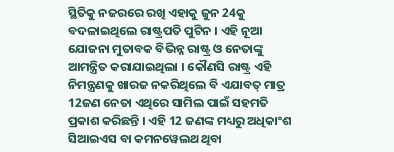ସ୍ଥିତିକୁ ନଜରରେ ରଖି ଏହାକୁ ଜୁନ 24କୁ ବଦଳାଇଥିଲେ ରାଷ୍ଟ୍ରପତି ପୁଟିନ । ଏହି ନୂଆ ଯୋଜନା ମୁତାବକ ବିଭିନ୍ନ ରାଷ୍ଟ୍ର ଓ ନେତାଙ୍କୁ ଆମନ୍ତ୍ରିତ କରାଯାଇଥିଲା । କୌଣସି ରାଷ୍ଟ୍ର ଏହି ନିମନ୍ତ୍ରଣକୁ ଖାରଜ ନକରିଥିଲେ ବି ଏଯାବତ୍ ମାତ୍ର 12ଜଣ ନେତା ଏଥିରେ ସାମିଲ ପାଇଁ ସହମତି ପ୍ରକାଶ କରିଛନ୍ତି । ଏହି 12 ଜଣଙ୍କ ମଧ୍ୟରୁ ଅଧିକାଂଶ ସିଆଇଏସ ବା କମନୱେଲଥ ଥିବା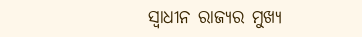ସ୍ବାଧୀନ ରାଜ୍ୟର ମୁଖ୍ୟ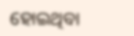ହୋଇଥିବା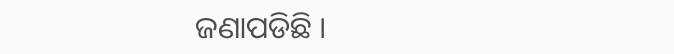ଜଣାପଡିଛି ।